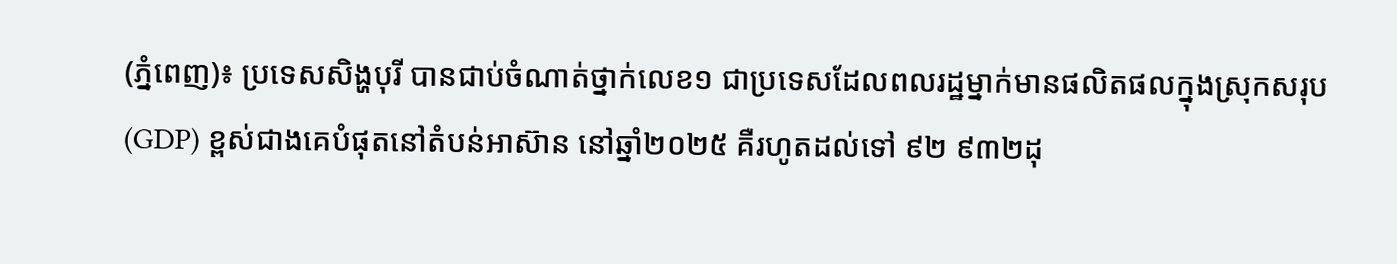(ភ្នំពេញ)៖ ប្រទេសសិង្ហបុរី បានជាប់ចំណាត់ថ្នាក់លេខ១ ជាប្រទេសដែលពលរដ្ឋម្នាក់មានផលិតផលក្នុងស្រុកសរុប (GDP) ខ្ពស់ជាងគេបំផុតនៅតំបន់អាស៊ាន នៅឆ្នាំ២០២៥ គឺរហូតដល់ទៅ ៩២ ៩៣២ដុ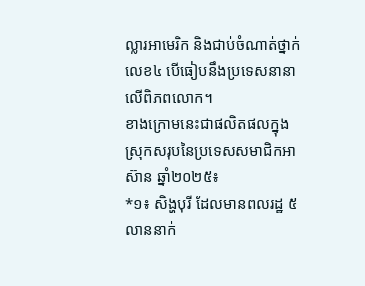ល្លារអាមេរិក និងជាប់ចំណាត់ថ្នាក់លេខ៤ បើធៀបនឹងប្រទេសនានាលើពិភពលោក។
ខាងក្រោមនេះជាផលិតផលក្នុងស្រុកសរុបនៃប្រទេសសមាជិកអាស៊ាន ឆ្នាំ២០២៥៖
*១៖ សិង្ហបុរី ដែលមានពលរដ្ឋ ៥លាននាក់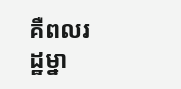គឺពលរដ្ឋម្នា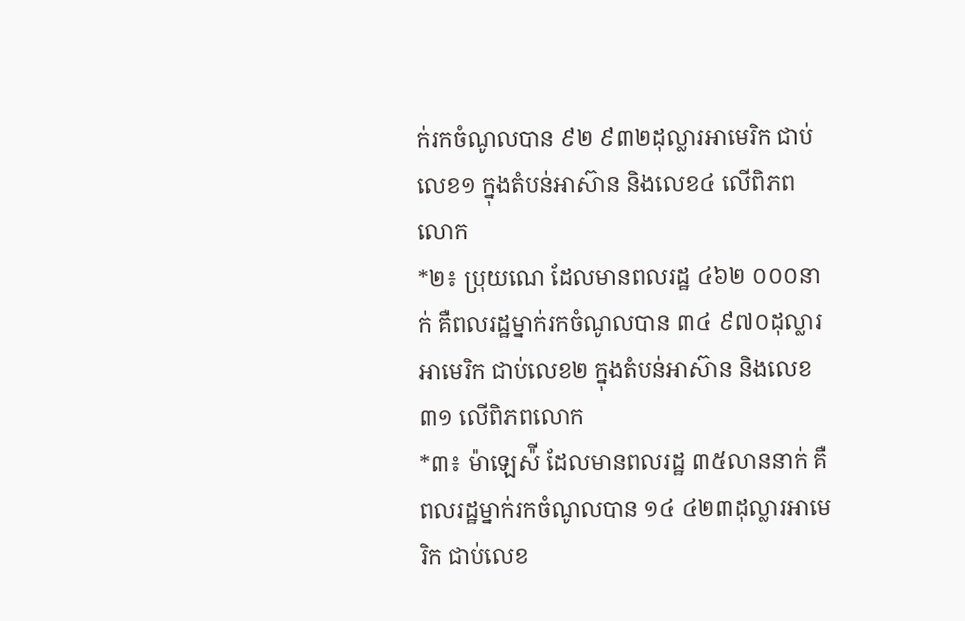ក់រកចំណូលបាន ៩២ ៩៣២ដុល្លារអាមេរិក ជាប់លេខ១ ក្នុងតំបន់អាស៊ាន និងលេខ៤ លើពិភពលោក
*២៖ ប្រុយណេ ដែលមានពលរដ្ឋ ៤៦២ ០០០នាក់ គឺពលរដ្ឋម្នាក់រកចំណូលបាន ៣៤ ៩៧០ដុល្លារអាមេរិក ជាប់លេខ២ ក្នុងតំបន់អាស៊ាន និងលេខ៣១ លើពិភពលោក
*៣៖ ម៉ាឡេស៉ី ដែលមានពលរដ្ឋ ៣៥លាននាក់ គឺពលរដ្ឋម្នាក់រកចំណូលបាន ១៤ ៤២៣ដុល្លារអាមេរិក ជាប់លេខ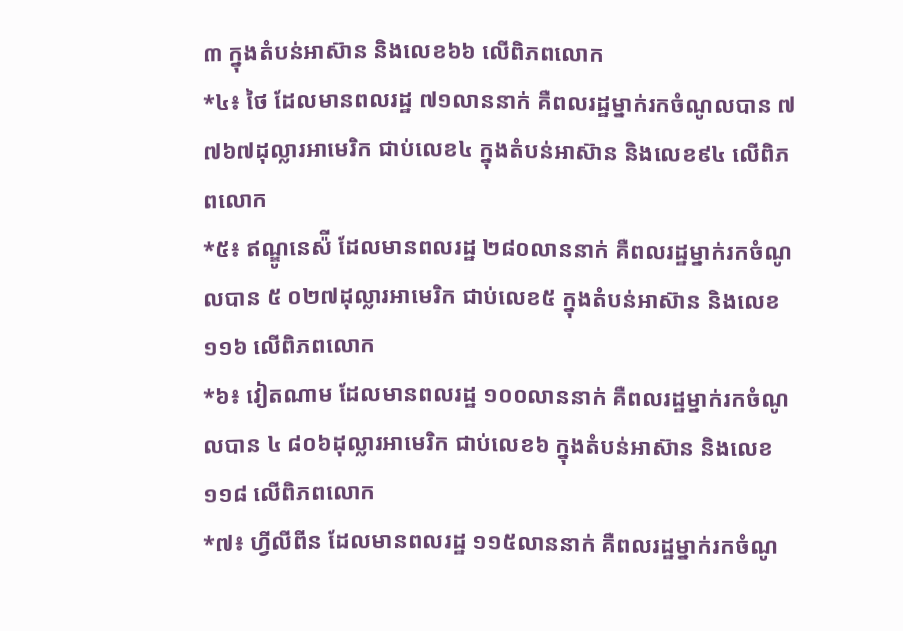៣ ក្នុងតំបន់អាស៊ាន និងលេខ៦៦ លើពិភពលោក
*៤៖ ថៃ ដែលមានពលរដ្ឋ ៧១លាននាក់ គឺពលរដ្ឋម្នាក់រកចំណូលបាន ៧ ៧៦៧ដុល្លារអាមេរិក ជាប់លេខ៤ ក្នុងតំបន់អាស៊ាន និងលេខ៩៤ លើពិភពលោក
*៥៖ ឥណ្ឌូនេស៉ី ដែលមានពលរដ្ឋ ២៨០លាននាក់ គឺពលរដ្ឋម្នាក់រកចំណូលបាន ៥ ០២៧ដុល្លារអាមេរិក ជាប់លេខ៥ ក្នុងតំបន់អាស៊ាន និងលេខ១១៦ លើពិភពលោក
*៦៖ វៀតណាម ដែលមានពលរដ្ឋ ១០០លាននាក់ គឺពលរដ្ឋម្នាក់រកចំណូលបាន ៤ ៨០៦ដុល្លារអាមេរិក ជាប់លេខ៦ ក្នុងតំបន់អាស៊ាន និងលេខ១១៨ លើពិភពលោក
*៧៖ ហ្វីលីពីន ដែលមានពលរដ្ឋ ១១៥លាននាក់ គឺពលរដ្ឋម្នាក់រកចំណូ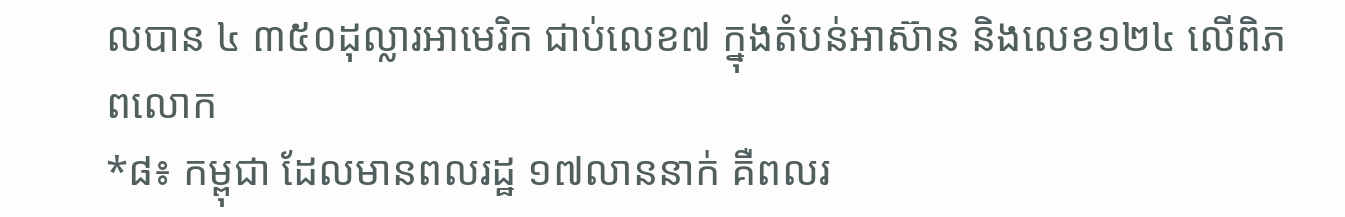លបាន ៤ ៣៥០ដុល្លារអាមេរិក ជាប់លេខ៧ ក្នុងតំបន់អាស៊ាន និងលេខ១២៤ លើពិភពលោក
*៨៖ កម្ពុជា ដែលមានពលរដ្ឋ ១៧លាននាក់ គឺពលរ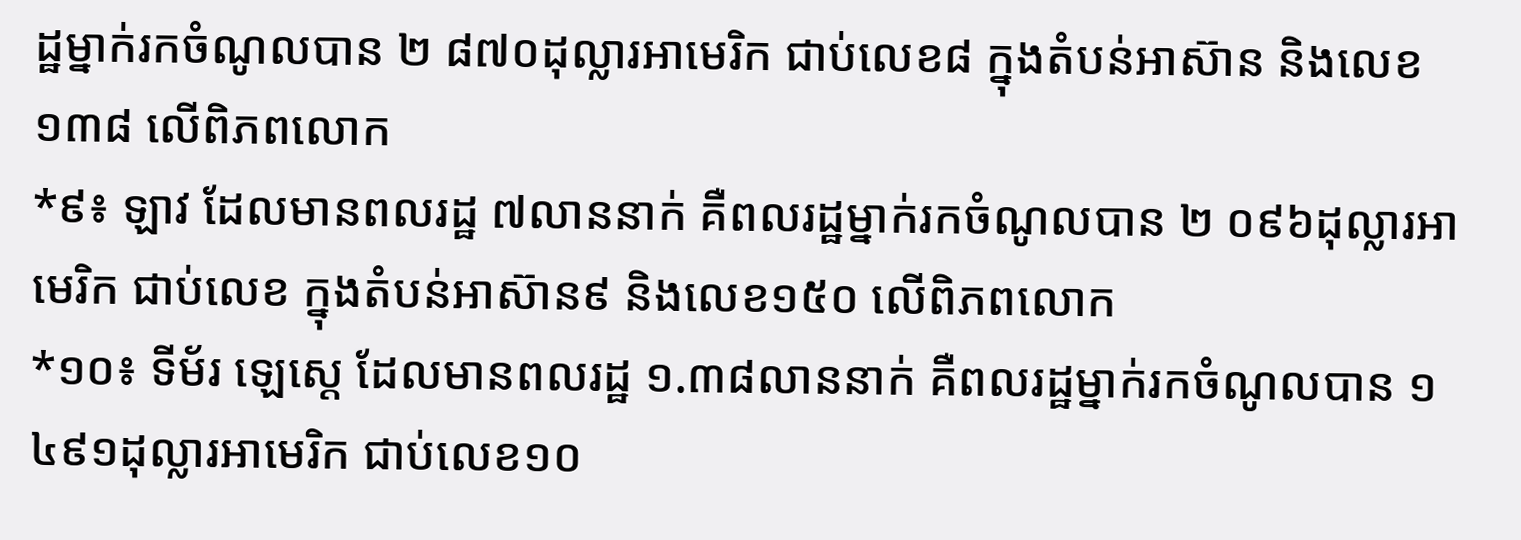ដ្ឋម្នាក់រកចំណូលបាន ២ ៨៧០ដុល្លារអាមេរិក ជាប់លេខ៨ ក្នុងតំបន់អាស៊ាន និងលេខ១៣៨ លើពិភពលោក
*៩៖ ឡាវ ដែលមានពលរដ្ឋ ៧លាននាក់ គឺពលរដ្ឋម្នាក់រកចំណូលបាន ២ ០៩៦ដុល្លារអាមេរិក ជាប់លេខ ក្នុងតំបន់អាស៊ាន៩ និងលេខ១៥០ លើពិភពលោក
*១០៖ ទីម័រ ឡេស្តេ ដែលមានពលរដ្ឋ ១.៣៨លាននាក់ គឺពលរដ្ឋម្នាក់រកចំណូលបាន ១ ៤៩១ដុល្លារអាមេរិក ជាប់លេខ១០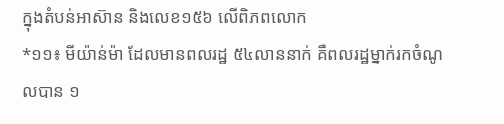ក្នុងតំបន់អាស៊ាន និងលេខ១៥៦ លើពិភពលោក
*១១៖ មីយ៉ាន់ម៉ា ដែលមានពលរដ្ឋ ៥៤លាននាក់ គឺពលរដ្ឋម្នាក់រកចំណូលបាន ១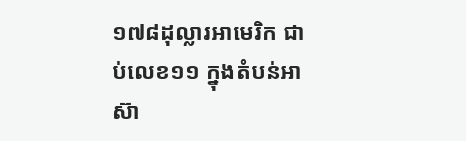១៧៨ដុល្លារអាមេរិក ជាប់លេខ១១ ក្នុងតំបន់អាស៊ា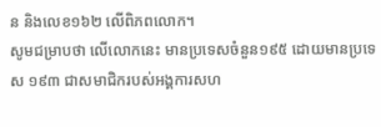ន និងលេខ១៦២ លើពិភពលោក។
សូមជម្រាបថា លើលោកនេះ មានប្រទេសចំនួន១៩៥ ដោយមានប្រទេស ១៩៣ ជាសមាជិករបស់អង្គការសហ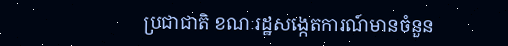ប្រជាជាតិ ខណៈរដ្ឋសង្កេតការណ៍មានចំនួន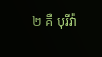២ គឺ បុរីវ៉ា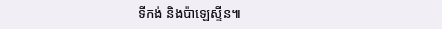ទីកង់ និងប៉ាឡេស្ទីន៕